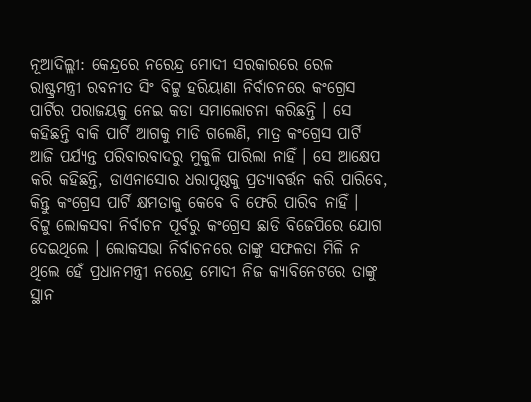ନୂଆଦିଲ୍ଲୀ: କେନ୍ଦ୍ରରେ ନରେନ୍ଦ୍ର ମୋଦୀ ସରକାରରେ ରେଳ ରାଷ୍ଟ୍ରମନ୍ତ୍ରୀ ରବନୀତ ସିଂ ବିଟ୍ଟୁ ହରିୟାଣା ନିର୍ବାଚନରେ କଂଗ୍ରେସ ପାର୍ଟିର ପରାଜୟକୁ ନେଇ କଡା ସମାଲୋଚନା କରିଛନ୍ତି । ସେ କହିଛନ୍ତି ବାକି ପାର୍ଟି ଆଗକୁ ମାଡି ଗଲେଣି, ମାତ୍ର କଂଗ୍ରେସ ପାର୍ଟି ଆଜି ପର୍ଯ୍ୟନ୍ତ ପରିବାରବାଦରୁ ମୁକୁଳି ପାରିଲା ନାହିଁ । ସେ ଆକ୍ଷେପ କରି କହିଛନ୍ତି, ଡାଏନାସୋର ଧରାପୃଷ୍ଠକୁ ପ୍ରତ୍ୟାବର୍ତ୍ତନ କରି ପାରିବେ, କିନ୍ତୁ କଂଗ୍ରେସ ପାର୍ଟି କ୍ଷମତାକୁ କେବେ ବି ଫେରି ପାରିବ ନାହିଁ ।
ବିଟ୍ଟୁ ଲୋକସବା ନିର୍ବାଚନ ପୂର୍ବରୁ କଂଗ୍ରେସ ଛାଡି ବିଜେପିରେ ଯୋଗ ଦେଇଥିଲେ । ଲୋକସଭା ନିର୍ବାଚନରେ ତାଙ୍କୁ ସଫଳତା ମିଳି ନ ଥିଲେ ହେଁ ପ୍ରଧାନମନ୍ତ୍ରୀ ନରେନ୍ଦ୍ର ମୋଦୀ ନିଜ କ୍ୟାବିନେଟରେ ତାଙ୍କୁ ସ୍ଥାନ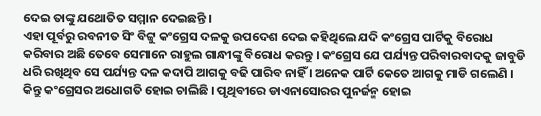ଦେଇ ତାଙ୍କୁ ଯଥୋତିତ ସମ୍ମାନ ଦେଇଛନ୍ତି ।
ଏହା ପୂର୍ବରୁ ରବନୀତ ସିଂ ବିଟ୍ଟୁ କଂଗ୍ରେସ ଦଳକୁ ଉପଦେଶ ଦେଇ କହିଥିଲେ ଯଦି କଂଗ୍ରେସ ପାର୍ଟିକୁ ବିରୋଧ କରିବାର ଅଛି ତେବେ ସେମାନେ ରାହୁଲ ଗାନ୍ଧୀଙ୍କୁ ବିରୋଧ କରନ୍ତୁ । କଂଗ୍ରେସ ଯେ ପର୍ଯ୍ୟନ୍ତ ପରିବାରବାଦକୁ ଜାବୁଡି ଧରି ରଖିଥିବ ସେ ପର୍ଯ୍ୟନ୍ତ ଦଳ କଦାପି ଆଗକୁ ବଢି ପାରିବ ନାହିଁ । ଅନେକ ପାର୍ଟି କେତେ ଆଗକୁ ମାଡି ଗଲେଣି । କିନ୍ତୁ କଂଗ୍ରେସର ଅଧୋଗତି ହୋଇ ଚାଲିଛି । ପୃଥିବୀରେ ଡାଏନାସୋରର ପୁନର୍ଜନ୍ମ ହୋଇ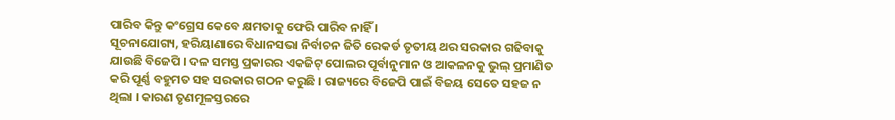ପାରିବ କିନ୍ତୁ କଂଗ୍ରେସ କେବେ କ୍ଷମତାକୁ ଫେରି ପାରିବ ନାହିଁ ।
ସୂଚନାଯୋଗ୍ୟ, ହରିୟାଣାରେ ବିଧାନସଭା ନିର୍ବାଚନ ଜିତି ରେକର୍ଡ ତୃତୀୟ ଥର ସରକାର ଗଢିବାକୁ ଯାଉଛି ବିଜେପି । ଦଳ ସମସ୍ତ ପ୍ରକାରର ଏକଜିଟ୍ ପୋଲର ପୂର୍ବାନୁମାନ ଓ ଆକଳନକୁ ଭୁଲ୍ ପ୍ରମାଣିତ କରି ପୂର୍ଣ୍ଣ ବହୁମତ ସହ ସରକାର ଗଠନ କରୁଛି । ରାଜ୍ୟରେ ବିଜେପି ପାଇଁ ବିଜୟ ସେତେ ସହଜ ନ ଥିଲା । କାରଣ ତୃଣମୂଳସ୍ତରରେ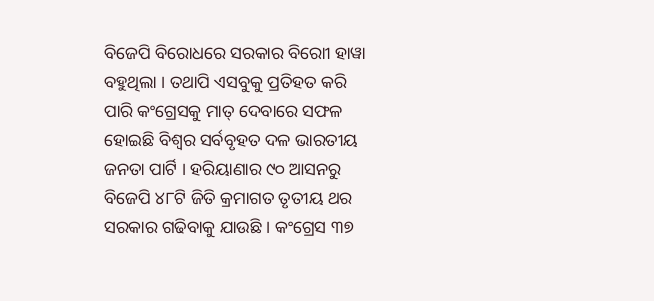ବିଜେପି ବିରୋଧରେ ସରକାର ବିରୋୀ ହାୱା ବହୁଥିଲା । ତଥାପି ଏସବୁକୁ ପ୍ରତିହତ କରି ପାରି କଂଗ୍ରେସକୁ ମାତ୍ ଦେବାରେ ସଫଳ ହୋଇଛି ବିଶ୍ୱର ସର୍ବବୃହତ ଦଳ ଭାରତୀୟ ଜନତା ପାର୍ଟି । ହରିୟାଣାର ୯୦ ଆସନରୁ ବିଜେପି ୪୮ଟି ଜିତି କ୍ରମାଗତ ତୃତୀୟ ଥର ସରକାର ଗଢିବାକୁ ଯାଉଛି । କଂଗ୍ରେସ ୩୭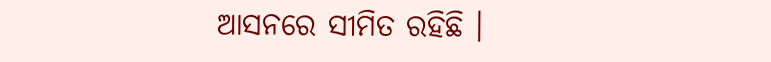ଆସନରେ ସୀମିତ ରହିଛି ।